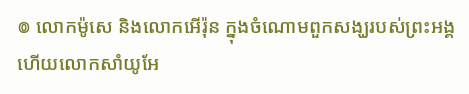៙ លោកម៉ូសេ និងលោកអើរ៉ុន ក្នុងចំណោមពួកសង្ឃរបស់ព្រះអង្គ ហើយលោកសាំយូអែ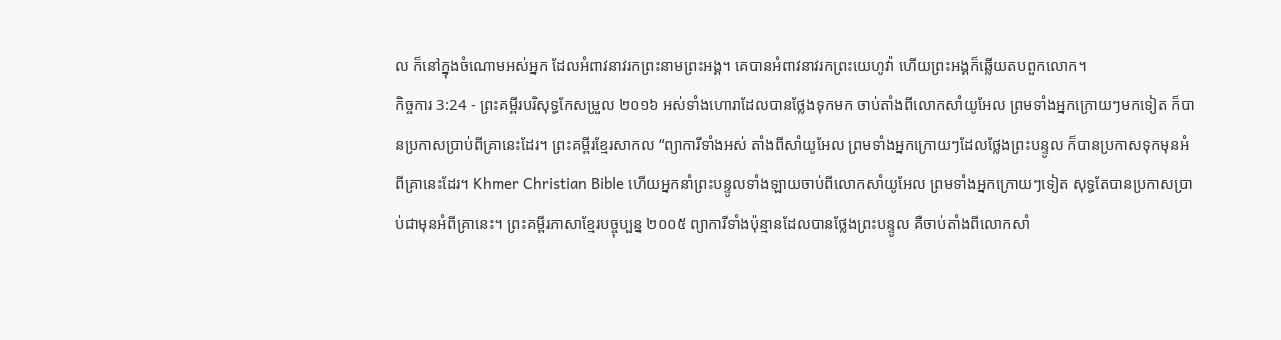ល ក៏នៅក្នុងចំណោមអស់អ្នក ដែលអំពាវនាវរកព្រះនាមព្រះអង្គ។ គេបានអំពាវនាវរកព្រះយេហូវ៉ា ហើយព្រះអង្គក៏ឆ្លើយតបពួកលោក។
កិច្ចការ 3:24 - ព្រះគម្ពីរបរិសុទ្ធកែសម្រួល ២០១៦ អស់ទាំងហោរាដែលបានថ្លែងទុកមក ចាប់តាំងពីលោកសាំយូអែល ព្រមទាំងអ្នកក្រោយៗមកទៀត ក៏បានប្រកាសប្រាប់ពីគ្រានេះដែរ។ ព្រះគម្ពីរខ្មែរសាកល “ព្យាការីទាំងអស់ តាំងពីសាំយូអែល ព្រមទាំងអ្នកក្រោយៗដែលថ្លែងព្រះបន្ទូល ក៏បានប្រកាសទុកមុនអំពីគ្រានេះដែរ។ Khmer Christian Bible ហើយអ្នកនាំព្រះបន្ទូលទាំងឡាយចាប់ពីលោកសាំយូអែល ព្រមទាំងអ្នកក្រោយៗទៀត សុទ្ធតែបានប្រកាសប្រាប់ជាមុនអំពីគ្រានេះ។ ព្រះគម្ពីរភាសាខ្មែរបច្ចុប្បន្ន ២០០៥ ព្យាការីទាំងប៉ុន្មានដែលបានថ្លែងព្រះបន្ទូល គឺចាប់តាំងពីលោកសាំ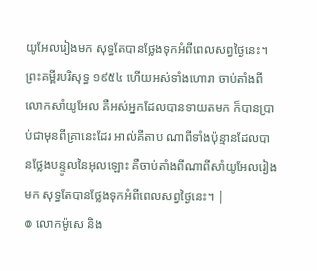យូអែលរៀងមក សុទ្ធតែបានថ្លែងទុកអំពីពេលសព្វថ្ងៃនេះ។ ព្រះគម្ពីរបរិសុទ្ធ ១៩៥៤ ហើយអស់ទាំងហោរា ចាប់តាំងពីលោកសាំយូអែល គឺអស់អ្នកដែលបានទាយតមក ក៏បានប្រាប់ជាមុនពីគ្រានេះដែរ អាល់គីតាប ណាពីទាំងប៉ុន្មានដែលបានថ្លែងបន្ទូលនៃអុលឡោះ គឺចាប់តាំងពីណាពីសាំយូអែលរៀងមក សុទ្ធតែបានថ្លែងទុកអំពីពេលសព្វថ្ងៃនេះ។ |
៙ លោកម៉ូសេ និង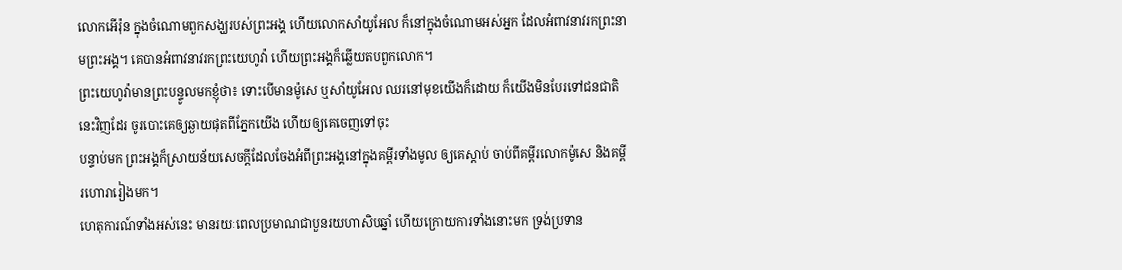លោកអើរ៉ុន ក្នុងចំណោមពួកសង្ឃរបស់ព្រះអង្គ ហើយលោកសាំយូអែល ក៏នៅក្នុងចំណោមអស់អ្នក ដែលអំពាវនាវរកព្រះនាមព្រះអង្គ។ គេបានអំពាវនាវរកព្រះយេហូវ៉ា ហើយព្រះអង្គក៏ឆ្លើយតបពួកលោក។
ព្រះយេហូវ៉ាមានព្រះបន្ទូលមកខ្ញុំថា៖ ទោះបើមានម៉ូសេ ឬសាំយូអែល ឈរនៅមុខយើងក៏ដោយ ក៏យើងមិនបែរទៅជនជាតិនេះវិញដែរ ចូរបោះគេឲ្យឆ្ងាយផុតពីភ្នែកយើង ហើយឲ្យគេចេញទៅចុះ
បន្ទាប់មក ព្រះអង្គក៏ស្រាយន័យសេចក្តីដែលចែងអំពីព្រះអង្គនៅក្នុងគម្ពីរទាំងមូល ឲ្យគេស្តាប់ ចាប់ពីគម្ពីរលោកម៉ូសេ និងគម្ពីរហោរារៀងមក។
ហេតុការណ៍ទាំងអស់នេះ មានរយៈពេលប្រមាណជាបួនរយហាសិបឆ្នាំ ហើយក្រោយការទាំងនោះមក ទ្រង់ប្រទាន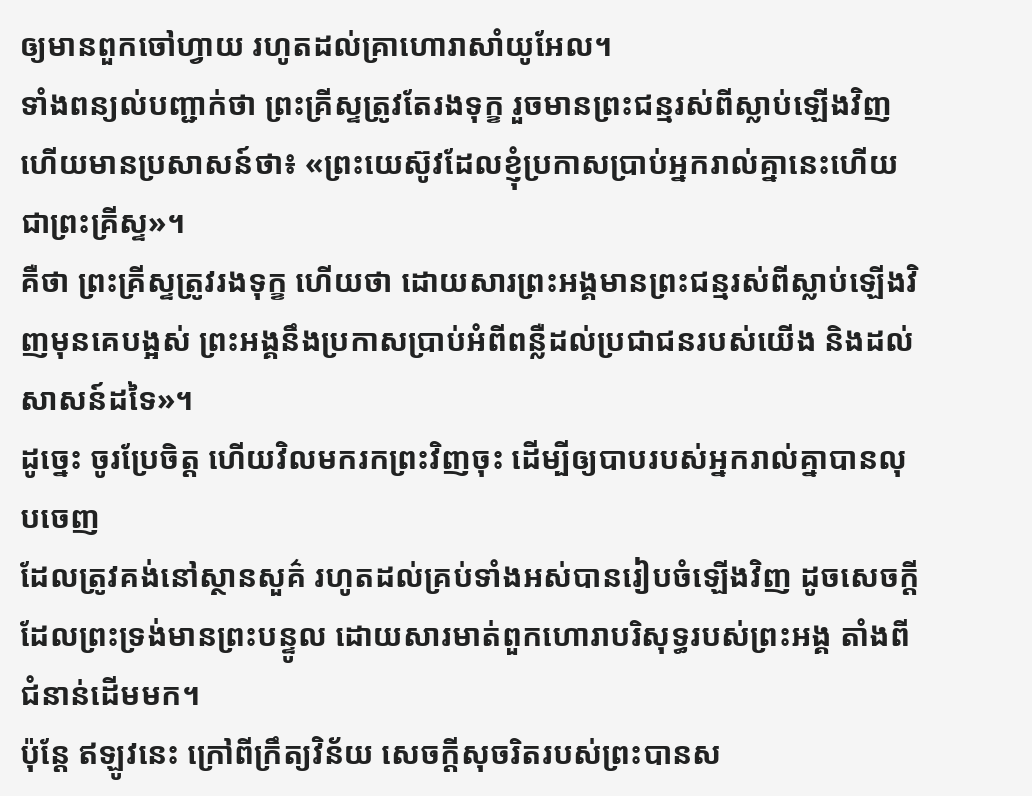ឲ្យមានពួកចៅហ្វាយ រហូតដល់គ្រាហោរាសាំយូអែល។
ទាំងពន្យល់បញ្ជាក់ថា ព្រះគ្រីស្ទត្រូវតែរងទុក្ខ រួចមានព្រះជន្មរស់ពីស្លាប់ឡើងវិញ ហើយមានប្រសាសន៍ថា៖ «ព្រះយេស៊ូវដែលខ្ញុំប្រកាសប្រាប់អ្នករាល់គ្នានេះហើយជាព្រះគ្រីស្ទ»។
គឺថា ព្រះគ្រីស្ទត្រូវរងទុក្ខ ហើយថា ដោយសារព្រះអង្គមានព្រះជន្មរស់ពីស្លាប់ឡើងវិញមុនគេបង្អស់ ព្រះអង្គនឹងប្រកាសប្រាប់អំពីពន្លឺដល់ប្រជាជនរបស់យើង និងដល់សាសន៍ដទៃ»។
ដូច្នេះ ចូរប្រែចិត្ត ហើយវិលមករកព្រះវិញចុះ ដើម្បីឲ្យបាបរបស់អ្នករាល់គ្នាបានលុបចេញ
ដែលត្រូវគង់នៅស្ថានសួគ៌ រហូតដល់គ្រប់ទាំងអស់បានរៀបចំឡើងវិញ ដូចសេចក្ដីដែលព្រះទ្រង់មានព្រះបន្ទូល ដោយសារមាត់ពួកហោរាបរិសុទ្ធរបស់ព្រះអង្គ តាំងពីជំនាន់ដើមមក។
ប៉ុន្តែ ឥឡូវនេះ ក្រៅពីក្រឹត្យវិន័យ សេចក្តីសុចរិតរបស់ព្រះបានស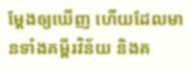ម្ដែងឲ្យឃើញ ហើយដែលមានទាំងគម្ពីរវិន័យ និងគ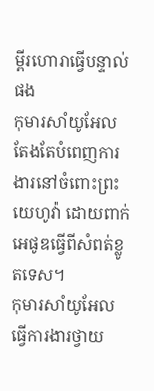ម្ពីរហោរាធ្វើបន្ទាល់ផង
កុមារសាំយូអែលតែងតែបំពេញការងារនៅចំពោះព្រះយេហូវ៉ា ដោយពាក់អេផូឌធ្វើពីសំពត់ខ្លូតទេស។
កុមារសាំយូអែលធ្វើការងារថ្វាយ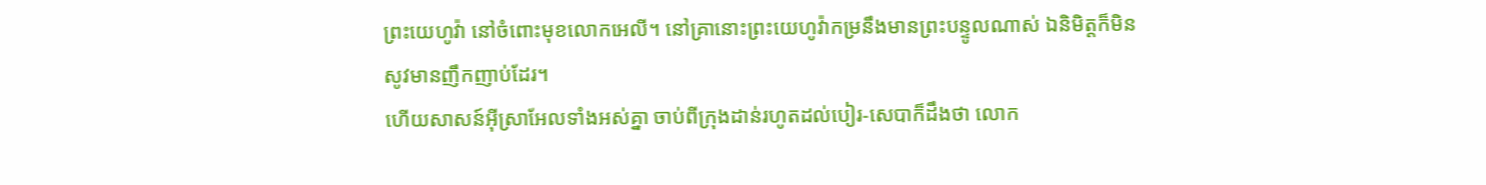ព្រះយេហូវ៉ា នៅចំពោះមុខលោកអេលី។ នៅគ្រានោះព្រះយេហូវ៉ាកម្រនឹងមានព្រះបន្ទូលណាស់ ឯនិមិត្តក៏មិនសូវមានញឹកញាប់ដែរ។
ហើយសាសន៍អ៊ីស្រាអែលទាំងអស់គ្នា ចាប់ពីក្រុងដាន់រហូតដល់បៀរ-សេបាក៏ដឹងថា លោក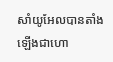សាំយូអែលបានតាំងឡើងជាហោ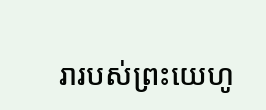រារបស់ព្រះយេហូ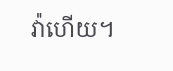វ៉ាហើយ។